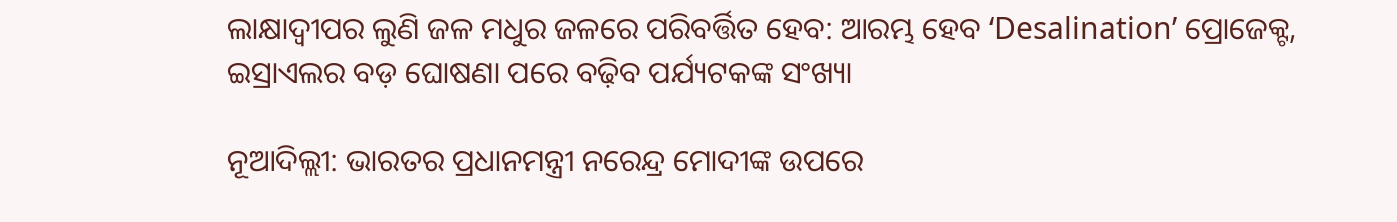ଲାକ୍ଷାଦ୍ୱୀପର ଲୁଣି ଜଳ ମଧୁର ଜଳରେ ପରିବର୍ତ୍ତିତ ହେବ: ଆରମ୍ଭ ହେବ ‘Desalination’ ପ୍ରୋଜେକ୍ଟ, ଇସ୍ରାଏଲର ବଡ଼ ଘୋଷଣା ପରେ ବଢ଼ିବ ପର୍ଯ୍ୟଟକଙ୍କ ସଂଖ୍ୟା

ନୂଆଦିଲ୍ଲୀ: ଭାରତର ପ୍ରଧାନମନ୍ତ୍ରୀ ନରେନ୍ଦ୍ର ମୋଦୀଙ୍କ ଉପରେ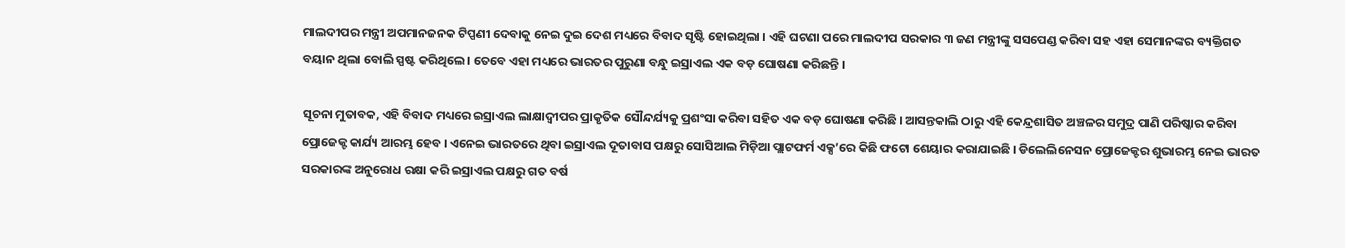ମାଲଦୀପର ମନ୍ତ୍ରୀ ଅପମାନଜନକ ଟିପ୍ପଣୀ ଦେବାକୁ ନେଇ ଦୁଇ ଦେଶ ମଧ୍ୟରେ ବିବାଦ ସୃଷ୍ଟି ହୋଇଥିଲା । ଏହି ଘଟଣା ପରେ ମାଲଦୀପ ସରକାର ୩ ଜଣ ମନ୍ତ୍ରୀଙ୍କୁ ସସପେଣ୍ଡ କରିବା ସହ ଏହା ସେମାନଙ୍କର ବ୍ୟକ୍ତିଗତ ବୟାନ ଥିଲା ବୋଲି ସ୍ପଷ୍ଟ କରିଥିଲେ । ତେବେ ଏହା ମଧ୍ୟରେ ଭାରତର ପୁରୁଣା ବନ୍ଧୁ ଇସ୍ରାଏଲ ଏକ ବଡ଼ ଘୋଷଣା କରିଛନ୍ତି ।

ସୂଚନା ମୁତାବକ, ଏହି ବିବାଦ ମଧ୍ୟରେ ଇସ୍ରାଏଲ ଲାକ୍ଷାଦ୍ୱୀପର ପ୍ରାକୃତିକ ସୌନ୍ଦର୍ଯ୍ୟକୁ ପ୍ରଶଂସା କରିବା ସହିତ ଏକ ବଡ଼ ଘୋଷଣା କରିଛି । ଆସନ୍ତକାଲି ଠାରୁ ଏହି କେନ୍ଦ୍ରଶାସିତ ଅଞ୍ଚଳର ସମୁଦ୍ର ପାଣି ପରିଷ୍କାର କରିବା ପ୍ରୋଜେକ୍ଟ କାର୍ଯ୍ୟ ଆରମ୍ଭ ହେବ । ଏନେଇ ଭାରତରେ ଥିବା ଇସ୍ରାଏଲ ଦୂତାବାସ ପକ୍ଷରୁ ସୋସିଆଲ ମିଡ଼ିଆ ପ୍ଲାଟଫର୍ମ ଏକ୍ସ’ରେ କିଛି ଫଟୋ ଶେୟାର କରାଯାଇଛି । ଡିଲେଲିନେସନ ପ୍ରୋଜେକ୍ଟର ଶୁଭାରମ୍ଭ ନେଇ ଭାରତ ସରକାରଙ୍କ ଅନୁରୋଧ ରକ୍ଷା କରି ଇସ୍ରାଏଲ ପକ୍ଷରୁ ଗତ ବର୍ଷ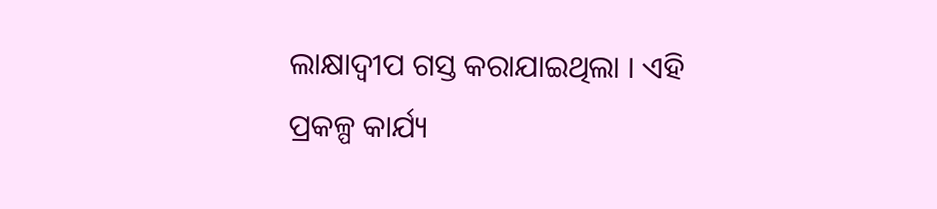ଲାକ୍ଷାଦ୍ୱୀପ ଗସ୍ତ କରାଯାଇଥିଲା । ଏହି ପ୍ରକଳ୍ପ କାର୍ଯ୍ୟ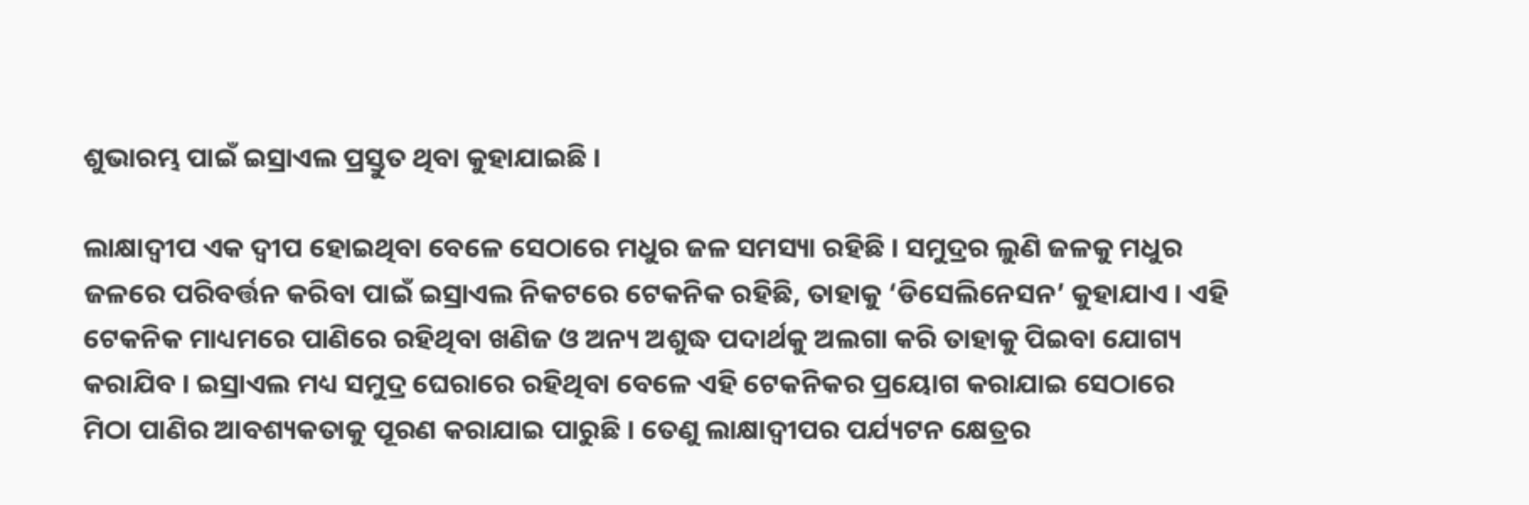ଶୁଭାରମ୍ଭ ପାଇଁ ଇସ୍ରାଏଲ ପ୍ରସ୍ତୁତ ଥିବା କୁହାଯାଇଛି ।

ଲାକ୍ଷାଦ୍ୱୀପ ଏକ ଦ୍ୱୀପ ହୋଇଥିବା ବେଳେ ସେଠାରେ ମଧୁର ଜଳ ସମସ୍ୟା ରହିଛି । ସମୁଦ୍ରର ଲୁଣି ଜଳକୁ ମଧୁର ଜଳରେ ପରିବର୍ତ୍ତନ କରିବା ପାଇଁ ଇସ୍ରାଏଲ ନିକଟରେ ଟେକନିକ ରହିଛି, ତାହାକୁ ‘ଡିସେଲିନେସନ’ କୁହାଯାଏ । ଏହି ଟେକନିକ ମାଧ୍ୟମରେ ପାଣିରେ ରହିଥିବା ଖଣିଜ ଓ ଅନ୍ୟ ଅଶୁଦ୍ଧ ପଦାର୍ଥକୁ ଅଲଗା କରି ତାହାକୁ ପିଇବା ଯୋଗ୍ୟ କରାଯିବ । ଇସ୍ରାଏଲ ମଧ୍ୟ ସମୁଦ୍ର ଘେରାରେ ରହିଥିବା ବେଳେ ଏହି ଟେକନିକର ପ୍ରୟୋଗ କରାଯାଇ ସେଠାରେ ମିଠା ପାଣିର ଆବଶ୍ୟକତାକୁ ପୂରଣ କରାଯାଇ ପାରୁଛି । ତେଣୁ ଲାକ୍ଷାଦ୍ୱୀପର ପର୍ଯ୍ୟଟନ କ୍ଷେତ୍ରର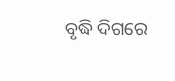ବୃଦ୍ଧି ଦିଗରେ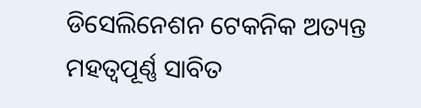ଡିସେଲିନେଶନ ଟେକନିକ ଅତ୍ୟନ୍ତ ମହତ୍ୱପୂର୍ଣ୍ଣ ସାବିତ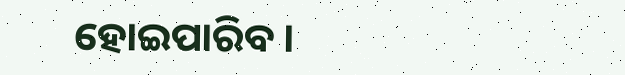ହୋଇପାରିବ ।